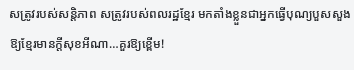សត្រូវរបស់សន្តិភាព សត្រូវរបស់ពលរដ្ឋខ្មែរ មកតាំងខ្លួនជាអ្នកធ្វើបុណ្យបួសសួងឱ្យខ្មែរមានក្តីសុខអីណា…គួរឱ្យខ្ពើម!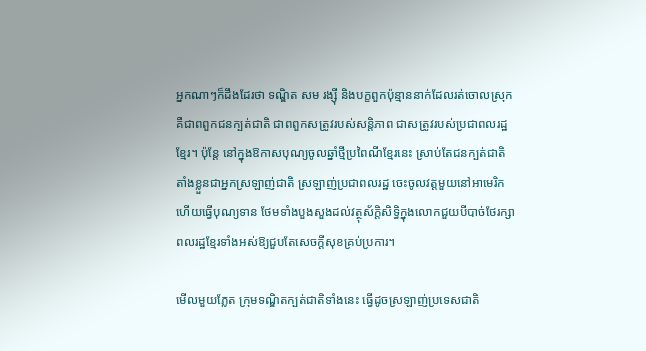អ្នកណាៗក៏ដឹងដែរថា ទណ្ឌិត សម រង្ស៊ី និងបក្ខពួកប៉ុន្មាននាក់ដែលរត់ចោលស្រុក គឺជាពពួកជនក្បត់ជាតិ ជាពពួកសត្រូវរបស់សន្តិភាព ជាសត្រូវរបស់ប្រជាពលរដ្ឋខ្មែរ។ ប៉ុន្តែ នៅក្នុងឱកាសបុណ្យចូលឆ្នាំថ្មីប្រពៃណីខ្មែរនេះ ស្រាប់តែជនក្បត់ជាតិ តាំងខ្លួនជាអ្នកស្រឡាញ់ជាតិ ស្រឡាញ់ប្រជាពលរដ្ឋ ចេះចូលវត្តមួយនៅអាមេរិក ហើយធ្វើបុណ្យទាន ថែមទាំងបួងសួងដល់វត្ថុស័ក្ដិសិទ្ធិក្នុងលោកជួយបីបាច់ថែរក្សាពលរដ្ឋខ្មែរទាំងអស់ឱ្យជួបតែសេចក្តីសុខគ្រប់ប្រការ។

មើលមួយភ្លែត ក្រុមទណ្ឌិតក្បត់ជាតិទាំងនេះ ធ្វើដូចស្រឡាញ់ប្រទេសជាតិ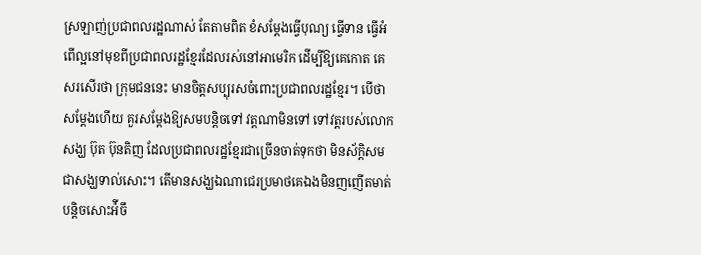ស្រឡាញ់ប្រជាពលរដ្ឋណាស់ តែតាមពិត ខំសម្តែងធ្វើបុណ្យ ធ្វើទាន ធ្វើអំពើល្អនៅមុខពីប្រជាពលរដ្ឋខ្មែរដែលរស់នៅអាមេរិក ដើម្បីឱ្យគេកោត គេសរសើរថា ក្រុមជននេះ មានចិត្តសប្បុរសចំពោះប្រជាពលរដ្ឋខ្មែរ។ បើថាសម្តែងហើយ គួរសម្តែងឱ្យសមបន្តិចទៅ វត្តណាមិនទៅ ទៅវត្តរបស់លោកសង្ឃ ប៊ុត ប៊ុនតិញ ដែលប្រជាពលរដ្ឋខ្មែរជាច្រើនចាត់ទុកថា មិនស័ក្តិសមជាសង្ឃទាល់សោះ។ តើមានសង្ឃឯណាជេរប្រមាថគេឯងមិនញញើតមាត់បន្តិចសោះអ៉ីចឹ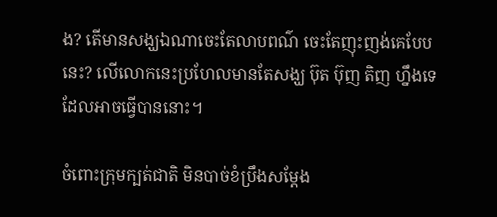ង? តើមានសង្ឃឯណាចេះតែលាបពណ៌ ចេះតែញុះញង់គេបែបនេះ? លើលោកនេះប្រហែលមានតែសង្ឃ ប៊ុត ប៊ុញ តិញ ហ្នឹងទេដែលអាចធ្វើបាននោះ។

ចំពោះក្រុមក្បត់ជាតិ មិនបាច់ខំប្រឹងសម្តែង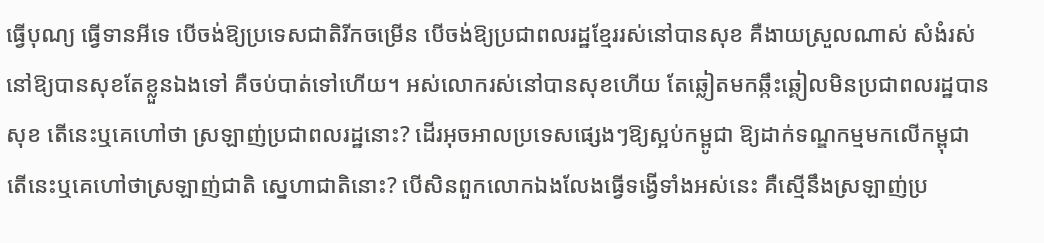ធ្វើបុណ្យ ធ្វើទានអីទេ បើចង់ឱ្យប្រទេសជាតិរីកចម្រើន បើចង់ឱ្យប្រជាពលរដ្ឋខ្មែររស់នៅបានសុខ គឺងាយស្រួលណាស់ សំងំរស់នៅឱ្យបានសុខតែខ្លួនឯងទៅ គឺចប់បាត់ទៅហើយ។ អស់លោករស់នៅបានសុខហើយ តែឆ្លៀតមកឆ្កឹះឆ្គៀលមិនប្រជាពលរដ្ឋបានសុខ តើនេះឬគេហៅថា ស្រឡាញ់ប្រជាពលរដ្ឋនោះ? ដើរអុចអាលប្រទេសផ្សេងៗឱ្យស្អប់កម្ពូជា ឱ្យដាក់ទណ្ឌកម្មមកលើកម្ពុជា តើនេះឬគេហៅថាស្រឡាញ់ជាតិ ស្នេហាជាតិនោះ? បើសិនពួកលោកឯងលែងធ្វើទង្វើទាំងអស់នេះ គឺស្មើនឹងស្រឡាញ់ប្រ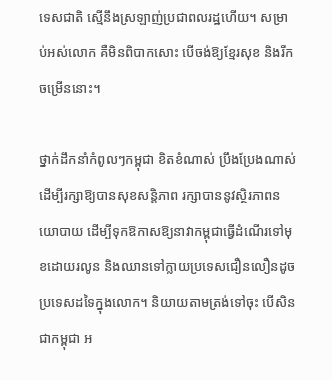ទេសជាតិ ស្មើនឹងស្រឡាញ់ប្រជាពលរដ្ឋហើយ។ សម្រាប់អស់លោក គឺមិនពិបាកសោះ បើចង់ឱ្យខ្មែរសុខ និងរីកចម្រើននោះ។

ថ្នាក់ដឹកនាំកំពូលៗកម្ពុជា ខិតខំណាស់ ប្រឹងប្រែងណាស់ ដើម្បីរក្សាឱ្យបានសុខសន្តិភាព រក្សាបាននូវស្ថិរភាពនយោបាយ ដើម្បីទុកឱកាសឱ្យនាវាកម្ពុជាធ្វើដំណើរទៅមុខដោយរលូន និងឈានទៅក្លាយប្រទេសជឿនលឿនដូចប្រទេសដទៃក្នុងលោក។ និយាយតាមត្រង់ទៅចុះ បើសិនជាកម្ពុជា អ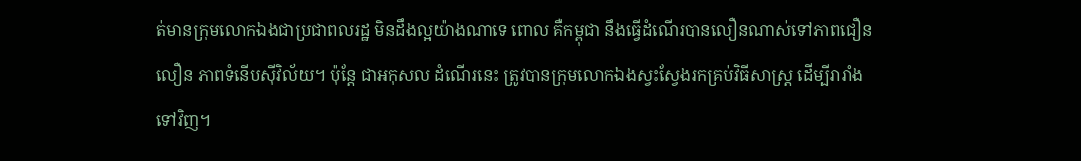ត់មានក្រុមលោកឯងជាប្រជាពលរដ្ឋ មិនដឹងល្អយ៉ាងណាទេ ពោល គឺកម្ពុជា នឹងធ្វើដំណើរបានលឿនណាស់ទៅភាពជឿនលឿន ភាពទំនើបស៊ីវិល័យ។ ប៉ុន្តែ ជាអកុសល ដំណើរនេះ ត្រូវបានក្រុមលោកឯងស្វះស្វែងរកគ្រប់វិធីសាស្រ្ត ដើម្បីរារាំងទៅវិញ។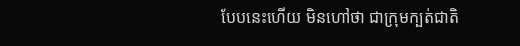បែបនេះហើយ មិនហៅថា ជាក្រុមក្បត់ជាតិ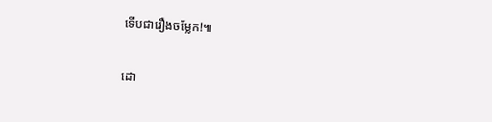ទើបជារឿងចម្លែក!៕

ដោ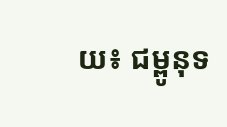យ៖ ជម្ពូនុទ